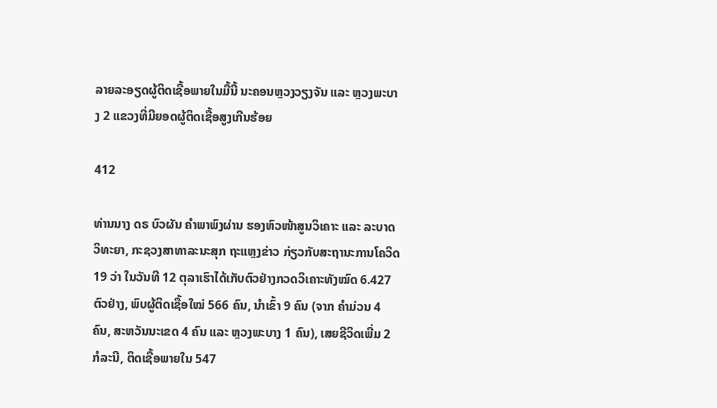ລາຍລະອຽດຜູ້ຕິດເຊື້ອພາຍໃນມື້ນີ້ ນະຄອນຫຼວງວຽງຈັນ ແລະ ຫຼວງພະບາງ 2 ແຂວງທີ່ມີຍອດຜູ້ຕິດເຊື້ອສູງເກີນຮ້ອຍ

412

ທ່ານນາງ ດຣ ບົວຜັນ ຄໍາພາພົງຜ່ານ ຮອງຫົວໜ້າສູນວິເຄາະ ແລະ ລະບາດວິທະຍາ, ກະຊວງສາທາລະນະສຸກ ຖະແຫຼງຂ່າວ ກ່ຽວກັບສະຖານະການໂຄວິດ 19 ວ່າ ໃນວັນທີ 12 ຕຸລາເຮົາໄດ້ເກັບຕົວຢ່າງກວດວິເຄາະທັງໝົດ 6.427 ຕົວຢ່າງ, ພົບຜູ້ຕິດເຊື້ອໃໝ່ 566 ຄົນ, ນໍາເຂົ້າ 9 ຄົນ (ຈາກ ຄໍາມ່ວນ 4 ຄົນ, ສະຫວັນນະເຂດ 4 ຄົນ ແລະ ຫຼວງພະບາງ 1 ຄົນ), ເສຍຊີວິດເພີ່ມ 2 ກໍລະນີ, ຕິດເຊື້ອພາຍໃນ 547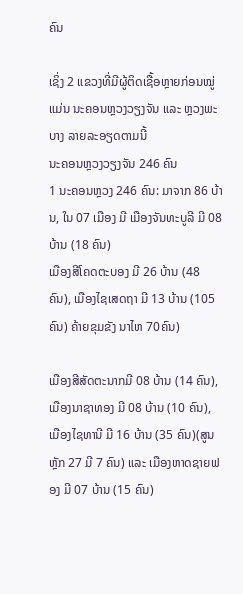ຄົນ

ເຊິ່ງ 2 ແຂວງທີ່ມີຜູ້ຕິດເຊື້ອຫຼາຍກ່ອນໝູ່ແມ່ນ ນະຄອນຫຼວງວຽງຈັນ ແລະ ຫຼວງພະບາງ ລາຍລະອຽດຕາມນີ້
ນະຄອນຫຼວງວຽງຈັນ 246 ຄົນ
1 ນະຄອນຫຼວງ 246 ຄົນ: ມາຈາກ 86 ບ້ານ, ໃນ 07 ເມືອງ ມີ ເມືອງຈັນທະບູລີ ມີ 08 ບ້ານ (18 ຄົນ)
ເມືອງສີໂຄດຕະບອງ ມີ 26 ບ້ານ (48 ຄົນ), ເມືອງໄຊເສດຖາ ມີ 13 ບ້ານ (105 ຄົນ) ຄ້າຍຂຸມຂັງ ນາໄຫ 70ຄົນ)

ເມືອງສີສັດຕະນາກມີ 08 ບ້ານ (14 ຄົນ), ເມືອງນາຊາທອງ ມີ 08 ບ້ານ (10 ຄົນ), ເມືອງໄຊທານີ ມີ 16 ບ້ານ (35 ຄົນ)(ສູນຫຼັກ 27 ມີ 7 ຄົນ) ແລະ ເມືອງຫາດຊາຍຟອງ ມີ 07 ບ້ານ (15 ຄົນ)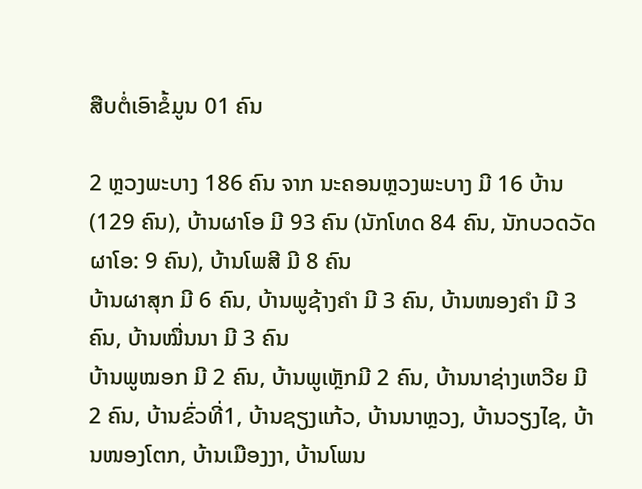ສືບຕໍ່ເອົາຂໍ້ມູນ 01 ຄົນ

2 ຫຼວງພະບາງ 186 ຄົນ ຈາກ ນະຄອນຫຼວງພະບາງ ມີ 16 ບ້ານ (129 ຄົນ), ບ້ານຜາໂອ ມີ 93 ຄົນ (ນັກໂທດ 84 ຄົນ, ນັກບວດວັດຜາໂອ: 9 ຄົນ), ບ້ານໂພສີ ມີ 8 ຄົນ
ບ້ານຜາສຸກ ມີ 6 ຄົນ, ບ້ານພູຊ້າງຄໍາ ມີ 3 ຄົນ, ບ້ານໜອງຄໍາ ມີ 3 ຄົນ, ບ້ານໝື່ນນາ ມີ 3 ຄົນ
ບ້ານພູໝອກ ມີ 2 ຄົນ, ບ້ານພູເຫຼັກມີ 2 ຄົນ, ບ້ານນາຊ່າງເຫວີຍ ມີ 2 ຄົນ, ບ້ານຂົ່ວທີ່1, ບ້ານຊຽງແກ້ວ, ບ້ານນາຫຼວງ, ບ້ານວຽງໄຊ, ບ້ານໜອງໂຕກ, ບ້ານເມືອງງາ, ບ້ານໂພນ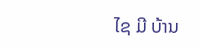ໄຊ ມີ ບ້ານ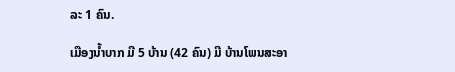ລະ 1 ຄົນ.

ເມືອງນໍ້າບາກ ມີ 5 ບ້ານ (42 ຄົນ) ມີ ບ້ານໂພນສະອາ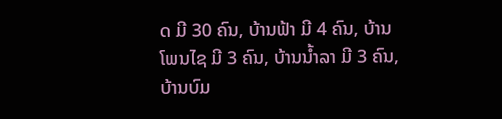ດ ມີ 30 ຄົນ, ບ້ານຟ້າ ມີ 4 ຄົນ, ບ້ານໂພນໄຊ ມີ 3 ຄົນ, ບ້ານນ້ຳລາ ມີ 3 ຄົນ, ບ້ານບົມ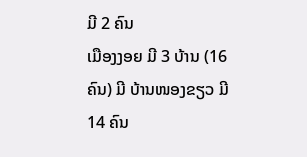ມີ 2 ຄົນ
ເມືອງງອຍ ມີ 3 ບ້ານ (16 ຄົນ) ມີ ບ້ານໜອງຂຽວ ມີ 14 ຄົນ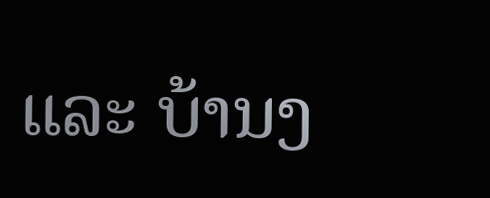ແລະ ບ້ານງ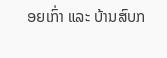ອຍເກົ່າ ແລະ ບ້ານສົບກ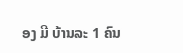ອງ ມີ ບ້ານລະ 1 ຄົນ